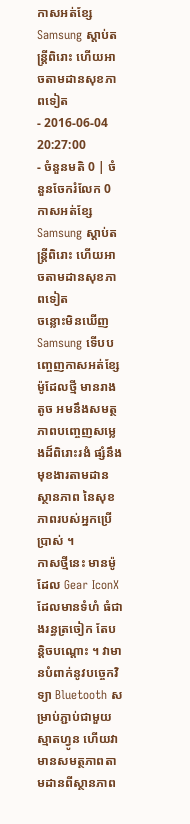កាសអត់ខ្សែ Samsung ស្ដាប់តន្ត្រីពិរោះ ហើយអាចតាមដានសុខភាពទៀត
- 2016-06-04 20:27:00
- ចំនួនមតិ 0 | ចំនួនចែករំលែក 0
កាសអត់ខ្សែ Samsung ស្ដាប់តន្ត្រីពិរោះ ហើយអាចតាមដានសុខភាពទៀត
ចន្លោះមិនឃើញ
Samsung ទើបបញ្ចេញកាសអត់ខ្សែម៉ូដែលថ្មី មានរាងតូច អមនឹងសមត្ថភាពបញ្ចេញសម្លេងដ៏ពិរោះរងំ ផ្សំនឹងមុខងារតាមដានស្ថានភាព នៃសុខភាពរបស់អ្នកប្រើប្រាស់ ។
កាសថ្មីនេះ មានម៉ូដែល Gear IconX ដែលមានទំហំ ធំជាងរន្ធត្រចៀក តែបន្តិចបណ្ដោះ ។ វាមានបំពាក់នូវបច្ចេកវិទ្យា Bluetooth សម្រាប់ភ្ជាប់ជាមួយស្មាតហ្វូន ហើយវាមានសមត្ថភាពតាមដានពីស្ថានភាព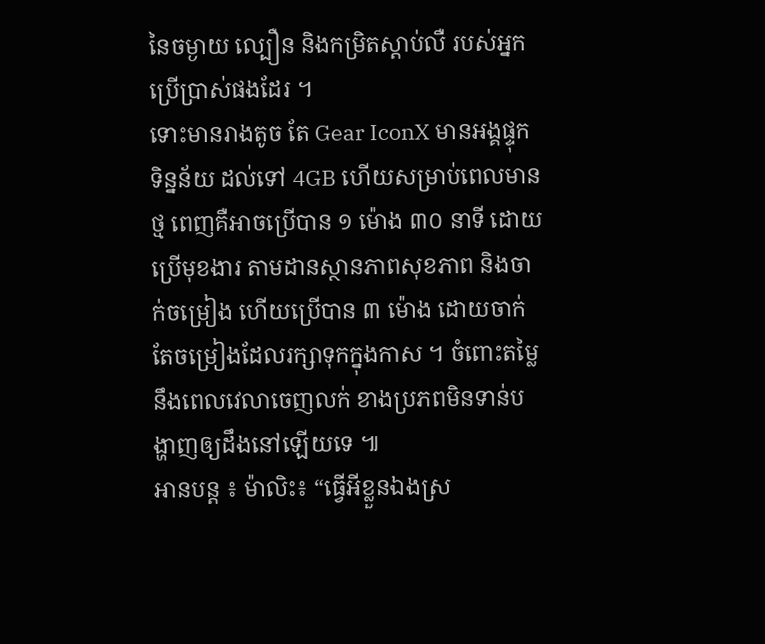នៃចម្ងាយ ល្បឿន និងកម្រិតស្ដាប់លឺ របស់អ្នកប្រើប្រាស់ផងដែរ ។
ទោះមានរាងតូច តែ Gear IconX មានអង្គផ្ទុកទិន្នន័យ ដល់ទៅ 4GB ហើយសម្រាប់ពេលមានថ្ម ពេញគឺអាចប្រើបាន ១ ម៉ោង ៣០ នាទី ដោយប្រើមុខងារ តាមដានស្ថានភាពសុខភាព និងចាក់ចម្រៀង ហើយប្រើបាន ៣ ម៉ោង ដោយចាក់តែចម្រៀងដែលរក្សាទុកក្នុងកាស ។ ចំពោះតម្លៃ នឹងពេលវេលាចេញលក់ ខាងប្រភពមិនទាន់បង្ហាញឲ្យដឹងនៅឡើយទេ ៕
អានបន្ត ៖ ម៉ាលិះ៖ “ធ្វើអីខ្លួនឯងស្រ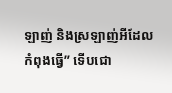ឡាញ់ និងស្រឡាញ់អីដែលកំពុងធ្វើ” ទើបជោ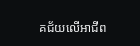គជ័យលើអាជីព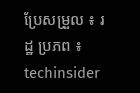ប្រែសម្រួល ៖ រដ្ឋ ប្រភព ៖ techinsider